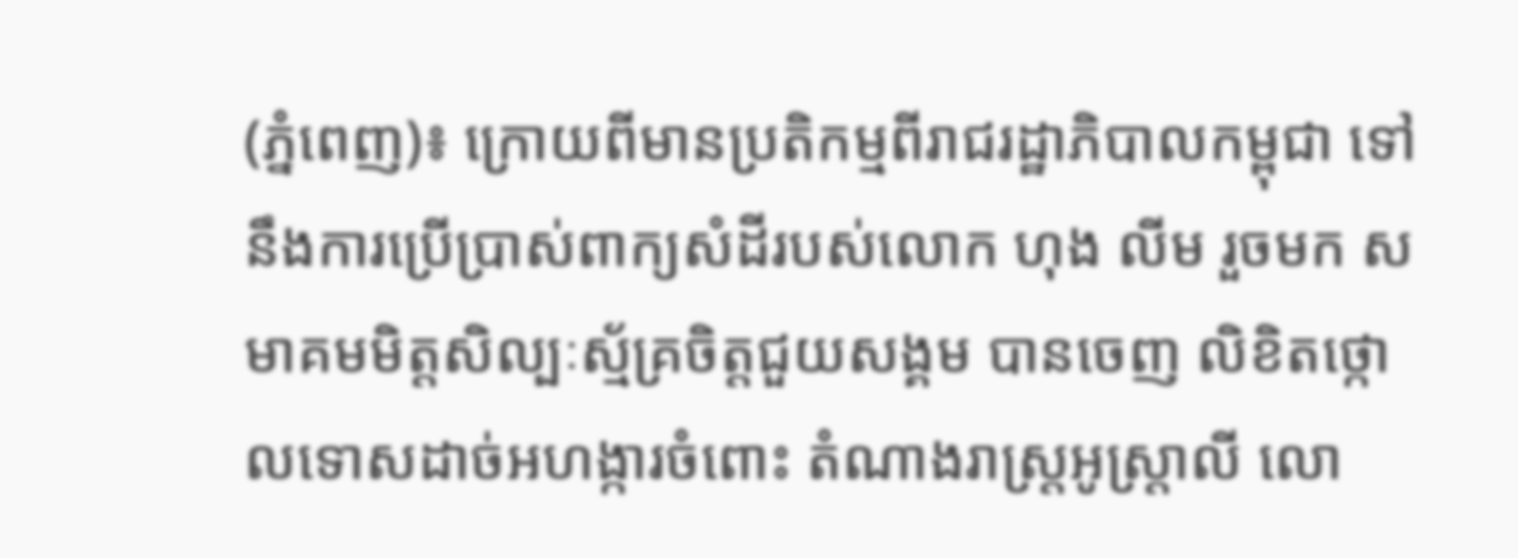(ភ្នំពេញ)៖ ក្រោយពីមានប្រតិកម្មពីរាជរដ្ឋាភិបាលកម្ពុជា ទៅនឹងការប្រើប្រាស់ពាក្យសំដីរបស់លោក ហុង លីម រួចមក សមាគមមិត្តសិល្បៈស្ម័គ្រចិត្តជួយសង្គម បានចេញ លិខិតថ្កោលទោសដាច់អហង្ការចំពោះ តំណាងរាស្រ្តអូស្រ្តាលី លោ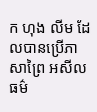ក ហុង លីម ដែលបានប្រើភាសាព្រៃ អសីលធម៌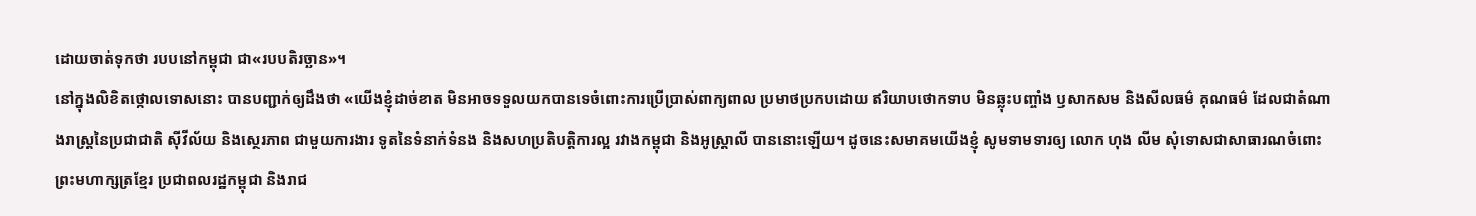ដោយចាត់ទុកថា របបនៅកម្ពុជា ជា«របបតិរច្ឆាន»។
នៅក្នុងលិខិតថ្កោលទោសនោះ បានបញ្ជាក់ឲ្យដឹងថា «យើងខ្ញុំដាច់ខាត មិនអាចទទួលយកបានទេចំពោះការប្រើប្រាស់ពាក្យពាល ប្រមាថប្រកបដោយ ឥរិយាបថោកទាប មិនឆ្លុះបញ្ចាំង ឫសាកសម និងសីលធម៌ គុណធម៌ ដែលជាតំណាងរាស្រ្តនៃប្រជាជាតិ ស៊ីវីល័យ និងស្ថេរភាព ជាមួយការងារ ទូតនៃទំនាក់ទំនង និងសហប្រតិបត្តិការល្អ រវាងកម្ពុជា និងអូស្រ្តាលី បាននោះឡើយ។ ដូចនេះសមាគមយើងខ្ញុំ សូមទាមទារឲ្យ លោក ហុង លីម សុំទោសជាសាធារណចំពោះព្រះមហាក្សត្រខ្មែរ ប្រជាពលរដ្ឋកម្ពុជា និងរាជ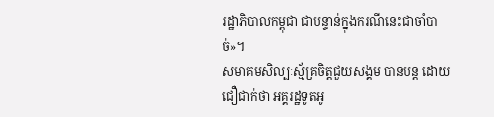រដ្ឋាភិបាលកម្ពុជា ជាបន្ទាន់ក្នុងករណីនេះជាចាំបាច់»។
សមាគមសិល្បៈស្ម័គ្រចិត្តជួយសង្គម បានបន្ត ដោយជឿជាក់ថា អគ្គរដ្ឋទូតអូ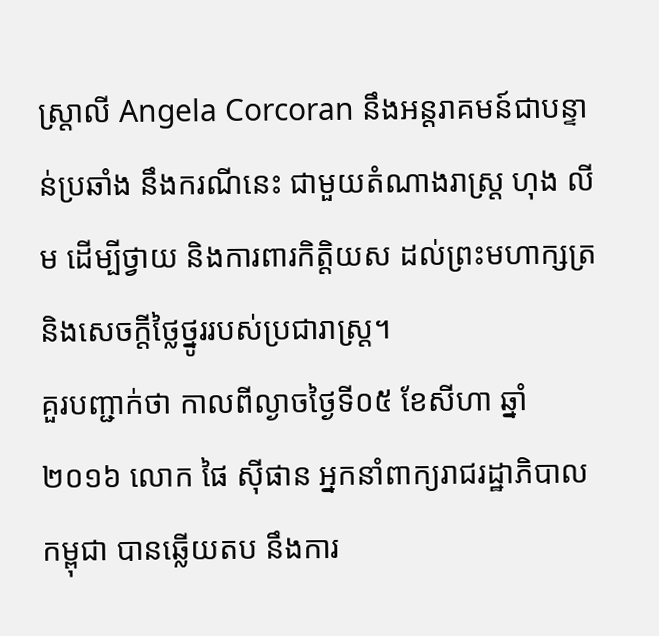ស្រ្តាលី Angela Corcoran នឹងអន្តរាគមន៍ជាបន្ទាន់ប្រឆាំង នឹងករណីនេះ ជាមួយតំណាងរាស្រ្ត ហុង លីម ដើម្បីថ្វាយ និងការពារកិត្តិយស ដល់ព្រះមហាក្សត្រ និងសេចក្តីថ្លៃថ្នូររបស់ប្រជារាស្រ្ត។
គួរបញ្ជាក់ថា កាលពីល្ងាចថ្ងៃទី០៥ ខែសីហា ឆ្នាំ២០១៦ លោក ផៃ ស៊ីផាន អ្នកនាំពាក្យរាជរដ្ឋាភិបាលកម្ពុជា បានឆ្លើយតប នឹងការ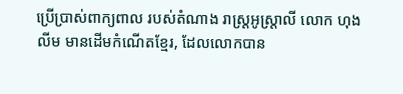ប្រើប្រាស់ពាក្យពាល របស់តំណាង រាស្រ្តអូស្រ្តាលី លោក ហុង លីម មានដើមកំណើតខ្មែរ, ដែលលោកបាន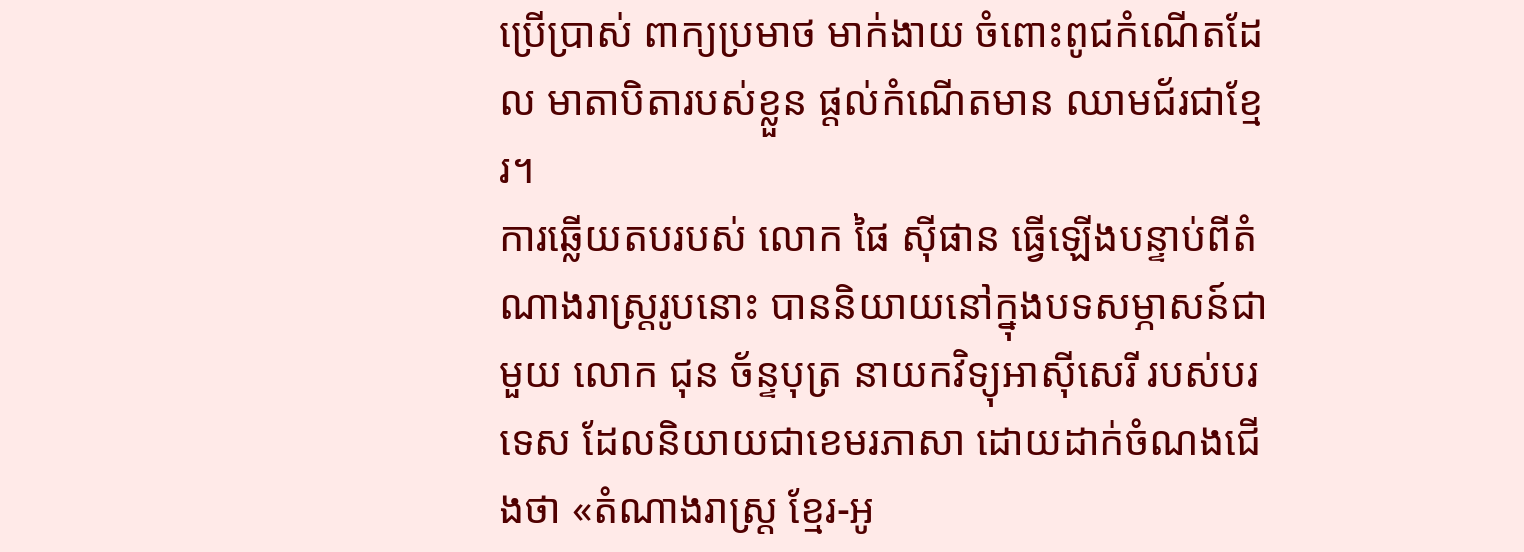ប្រើប្រាស់ ពាក្យប្រមាថ មាក់ងាយ ចំពោះពូជកំណើតដែល មាតាបិតារបស់ខ្លួន ផ្តល់កំណើតមាន ឈាមជ័រជាខ្មែរ។
ការឆ្លើយតបរបស់ លោក ផៃ ស៊ីផាន ធ្វើឡើងបន្ទាប់ពីតំណាងរាស្ត្ររូបនោះ បាននិយាយនៅក្នុងបទសម្ភាសន៍ជាមួយ លោក ជុន ច័ន្ទបុត្រ នាយកវិទ្យុអាស៊ីសេរី របស់បរទេស ដែលនិយាយជាខេមរភាសា ដោយដាក់ចំណងជើងថា «តំណាងរាស្ត្រ ខ្មែរ-អូ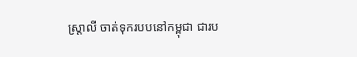ស្ត្រាលី ចាត់ទុករបបនៅកម្ពុជា ជារប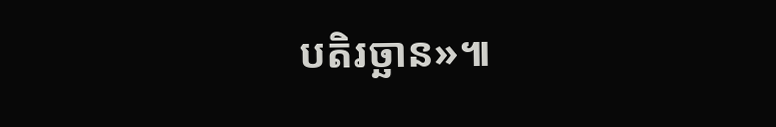បតិរច្ឆាន»៕